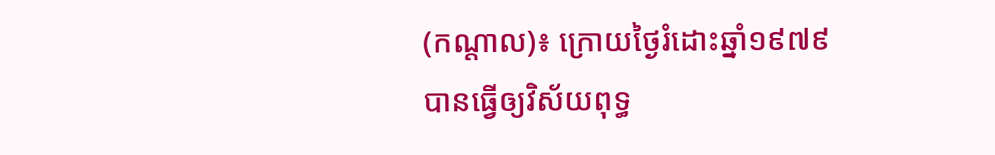(កណ្តាល)៖ ក្រោយថ្ងៃរំដោះឆ្នាំ១៩៧៩ បានធ្វើឲ្យវិស័យពុទ្ធ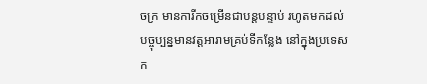ចក្រ មានការីកចម្រើនជាបន្តបន្ទាប់ រហូតមកដល់បច្ចុប្បន្នមានវត្តអារាមគ្រប់ទីកន្លែង នៅក្នុងប្រទេសក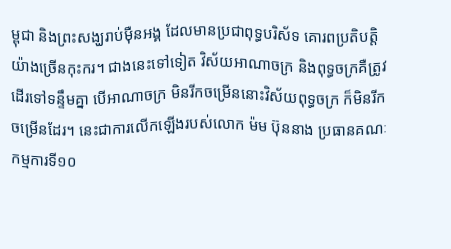ម្ពុជា និងព្រះសង្ឃរាប់ម៉ឺនអង្គ ដែលមានប្រជាពុទ្ធបរិស័ទ គោរពប្រតិបត្តិយ៉ាងច្រើនកុះករ។ ជាងនេះទៅទៀត វិស័យអាណាចក្រ និងពុទ្ធចក្រគឺត្រូវដើរទៅទន្ទឹមគ្នា បើអាណាចក្រ មិនរីកចម្រើននោះវិស័យពុទ្ធចក្រ ក៏មិនរីកចម្រើនដែរ។ នេះជាការលើកឡើងរបស់លោក ម៉ម ប៊ុននាង ប្រធានគណៈកម្មការទី១០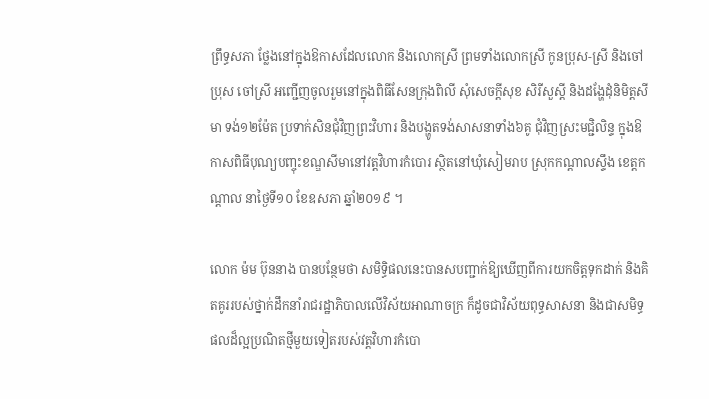ព្រឹទ្ធសភា ថ្លែងនៅក្នុងឱកាសដែលលោក និងលោកស្រី ព្រមទាំងលោកស្រី កូនប្រុស-ស្រី និងចៅប្រុស ចៅស្រី អញ្ជើញចូលរួមនៅក្នុងពិធីសែនក្រុងពិលី សុំសេចក្តីសុខ សិរីសួស្តី និងដង្ហែដុំនិមិត្តសីមា ទង់១២ម៉ែត ប្រទាក់សិនជុំវិញព្រះវិហារ និងបង្ហូតទង់សាសនាទាំង៦គូ ជុំវិញស្រះមជ្ជិលិន្ទ ក្នុងឱកាសពិធីបុណ្យបញ្ចុះខណ្ឌសីមានៅវត្តវិហារកំបោរ ស្ថិតនៅឃុំសៀមរាប ស្រុកកណ្តាលស្ទឹង ខេត្តកណ្តាល នាថ្ងៃទី១០ ខែឧសភា ឆ្នាំ២០១៩ ។

លោក ម៉ម ប៊ុននាង បានបន្ថែមថា សមិទ្ធិផលនេះបានសបញ្ជាក់ឱ្យឃើញពីការយកចិត្តទុកដាក់ និងគិតគូររបស់ថ្នាក់ដឹកនាំរាជរដ្ឋាភិបាលលើវិស័យអាណាចក្រ ក៏ដូចជាវិស័យពុទ្ធសាសនា និងជាសមិទ្ធផលដ៏ល្អប្រណិតថ្មីមួយទៀតរបស់វត្តវិហារកំបោ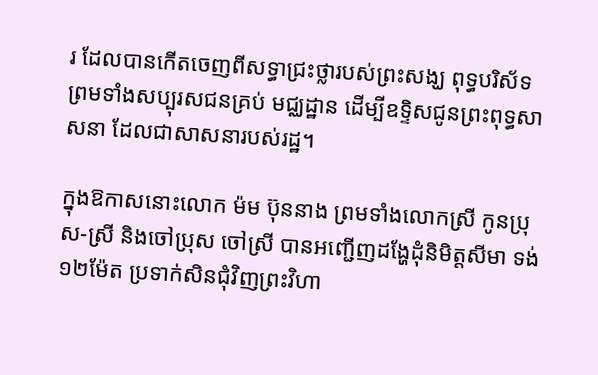រ ដែលបានកើតចេញពីសទ្ធាជ្រះថ្លារបស់ព្រះសង្ឃ ពុទ្ធបរិស័ទ ព្រមទាំងសប្បុរសជនគ្រប់ មជ្ឈដ្ឋាន ដើម្បីឧទ្ទិសជូនព្រះពុទ្ធសាសនា ដែលជាសាសនារបស់រដ្ឋ។

ក្នុងឱកាសនោះលោក ម៉ម ប៊ុននាង ព្រមទាំងលោកស្រី កូនប្រុស-ស្រី និងចៅប្រុស ចៅស្រី បានអញ្ជើញដង្ហែដុំនិមិត្តសីមា ទង់១២ម៉ែត ប្រទាក់សិនជុំវិញព្រះវិហា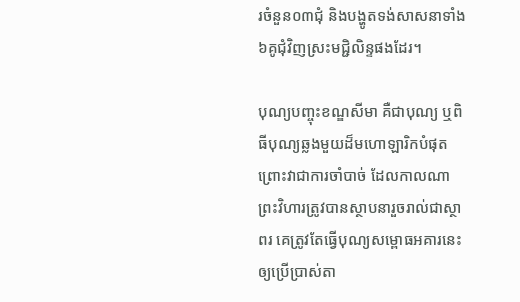រចំនួន០៣ជុំ និងបង្ហូតទង់សាសនាទាំង៦គូជុំវិញស្រះមជ្ជិលិន្ទផងដែរ។

បុណ្យបញ្ចុះខណ្ឌសីមា គឺជាបុណ្យ ឬពិធីបុណ្យឆ្លងមួយដ៏មហោឡារិកបំផុត ព្រោះវាជាការចាំបាច់ ដែលកាលណាព្រះវិហារត្រូវបានស្ថាបនារួចរាល់ជាស្ថាពរ គេត្រូវតែធ្វើបុណ្យសម្ពោធអគារនេះ ឲ្យប្រើប្រាស់តា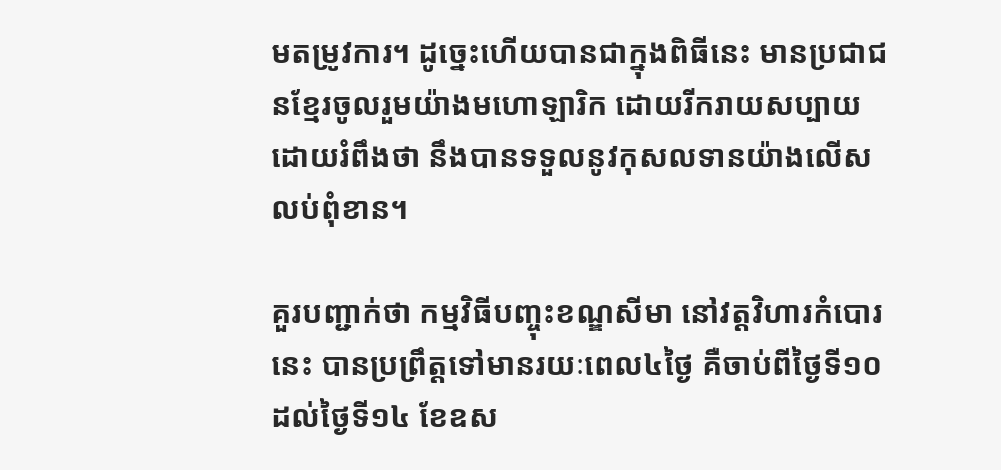មតម្រូវការ។ ដូច្នេះហើយបានជាក្នុងពិធីនេះ មានប្រជាជនខ្មែរចូលរួមយ៉ាងមហោឡារិក ដោយរីករាយសប្បាយ ដោយរំពឹងថា នឹងបានទទួលនូវកុសលទានយ៉ាងលើសលប់ពុំខាន។

គួរបញ្ជាក់ថា កម្មវិធីបញ្ចុះខណ្ឌសីមា នៅវត្តវិហារកំបោរនេះ បានប្រព្រឹត្តទៅមានរយៈពេល៤ថ្ងៃ គឺចាប់ពីថ្ងៃទី១០ ដល់ថ្ងៃទី១៤ ខែឧស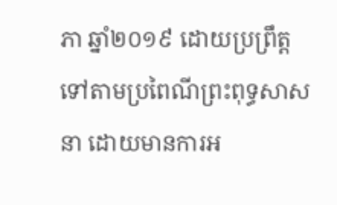ភា ឆ្នាំ២០១៩ ដោយប្រព្រឹត្ត ទៅតាមប្រពៃណីព្រះពុទ្ធសាសនា ដោយមានការអ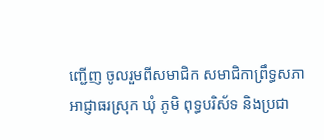ញ្ជើញ ចូលរួមពីសមាជិក សមាជិកាព្រឹទ្ធសភា អាជ្ញាធរស្រុក ឃុំ ភូមិ ពុទ្ធបរិស័ទ និងប្រជា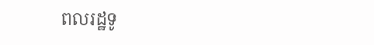ពលរដ្ឋទូ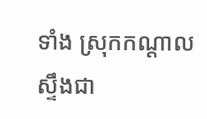ទាំង ស្រុកកណ្តាលស្ទឹងជា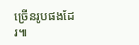ច្រើនរូបផងដែរ៕